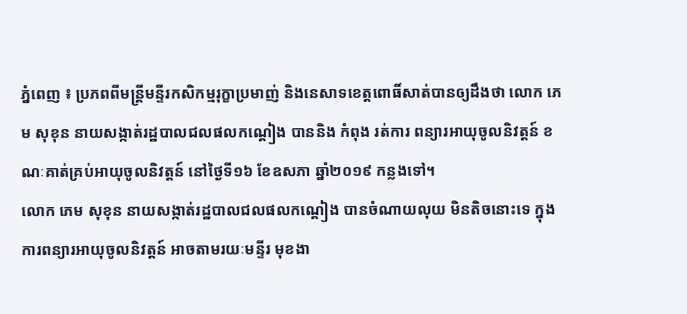ភ្នំពេញ ៖ ប្រភពពីមន្រ្តីមន្ទីរកសិកម្មរុក្ខាប្រមាញ់ និងនេសាទខេត្តពោធិ៍សាត់បានឲ្យដឹងថា លោក ភេម សុខុន នាយសង្កាត់រដ្ឋបាលជលផលកណ្ដៀង បាននិង កំពុង រត់ការ ពន្យារអាយុចូលនិវត្តន៍ ខណៈគាត់គ្រប់អាយុចូលនិវត្តន៍ នៅថ្ងៃទី១៦ ខែឧសភា ឆ្នាំ២០១៩ កន្លងទៅ។
លោក ភេម សុខុន នាយសង្កាត់រដ្ឋបាលជលផលកណ្ដៀង បានចំណាយលុយ មិនតិចនោះទេ ក្នុងការពន្យារអាយុចូលនិវត្តន៍ អាចតាមរយៈមន្ទីរ មុខងា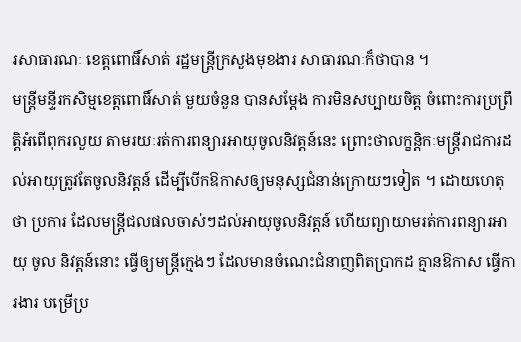រសាធារណៈ ខេត្តពោធិ៍សាត់ រដ្ឋមន្ដ្រីក្រសួងមុខងារ សាធារណៈក៏ថាបាន ។
មន្ត្រីមន្ទីរកសិម្មខេត្តពោធិ៍សាត់ មួយចំនួន បានសម្ដែង ការមិនសប្បាយចិត្ត ចំពោះការប្រព្រឹត្តិអំពើពុករលួយ តាមរយៈរត់ការពន្យារអាយុចូលនិវត្តន៍នេះ ព្រោះថាលក្ខន្តិកៈមន្ត្រីរាជការដល់អាយុត្រូវតែចូលនិវត្តន៍ ដើម្បីបើកឱកាសឲ្យមនុស្សជំនាន់ក្រោយៗទៀត ។ ដោយហេតុថា ប្រការ ដែលមន្ត្រីជលផលចាស់ៗដល់អាយុចូលនិវត្តន៍ ហើយព្យាយាមរត់ការពន្យារអាយុ ចូល និវត្តន៍នោះ ធ្វើឲ្យមន្ត្រីក្មេងៗ ដែលមានចំណេះជំនាញពិតប្រាកដ គ្មានឱកាស ធ្វើការងារ បម្រើប្រ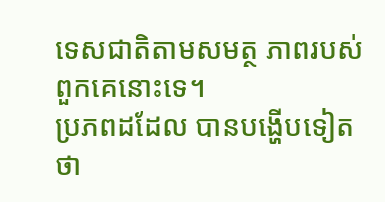ទេសជាតិតាមសមត្ថ ភាពរបស់ពួកគេនោះទេ។
ប្រភពដដែល បានបង្ហើបទៀតថា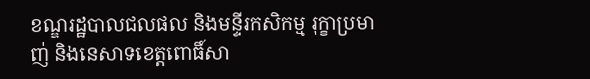ខណ្ឌរដ្ឋបាលជលផល និងមន្ទីរកសិកម្ម រុក្ខាប្រមាញ់ និងនេសាទខេត្តពោធិ៍សា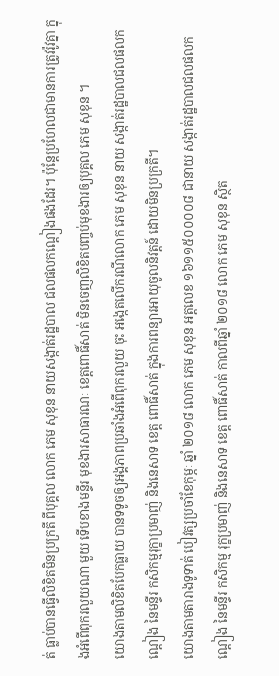ត់ ធ្លាប់បានធ្វើលិខិតមិនប្រក្រតី ពីបុគ្គល លោក ភេម សុខុន នាយសង្កាត់រដ្ឋបាល ជលផលកណ្ដៀងផងដែរ។ ប៉ុន្តែប្រហែលជាមានការត្រូវរ៉ូវគ្នា ក្នុងអំពើពុករលួយណា មួយ ទើបខាងមន្ទីរ មុខងារសាធារណៈ ខេត្តពោធិ៍សាត់ មិនចេញលិខិតបញ្ចប់មុខងារឲ្យបុគ្គល ភេម សុខុន ។
យោងតាមលិខិតបែកធ្លាយ បានទទូចឲ្យអង្គភាពប្រឆាំងអំពើពុករលួយ ចុះ អង្កេតលើករណីលោក ភេម សុខុន នាយ សង្កាត់រដ្ឋបាលជលផលកណ្ដៀង នៃមន្ទីរ កសិកម្មរុក្ខាប្រមាញ់ និងនេសាទ ខេត្ត ពោធិ៍សាត់ ក្នុងការពន្យារអាយុចូលនិវត្តន៍ ដោយមិនប្រក្រតី។
យោងតាមតារាងទូទាត់ បៀវត្សប្រចាំខែកុម្ភៈ ឆ្នាំ ២០១៨ លោក ភេម សុខុន អត្តលេខ ១៦១១៥០០០០៨ ជានាយ សង្កាត់រដ្ឋបាលជលផលកណ្ដៀង នៃមន្ទីរ កសិកម្ម រុក្ខប្រមាញ់ និងនេសាទ ខេត្ត ពោធិ៍សាត់ កាលពីឆ្នាំ ២០១៨ លោក ភេម សុខុន ស្ថិត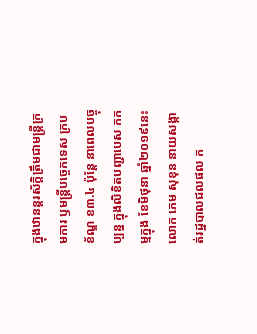ក្នុងឋានន្តរស័ក្ដិត្រឹមជាមន្ដ្រីក្រមការ ឫមន្ដ្រីបច្ចេកទេស ក្របខ័ណ្ឌ ខ៣.៤ ប៉ុន្ដែ នាពេលបច្ចុប្បន្ន ក្នុងលិខិតបញ្ជាបេស កកម្មក្នុង ខែមិថុនា ឆ្នាំ២០១៩នេះ លោក ភេម សុខុន នាយសង្កាត់រដ្ឋបាលជលផល ក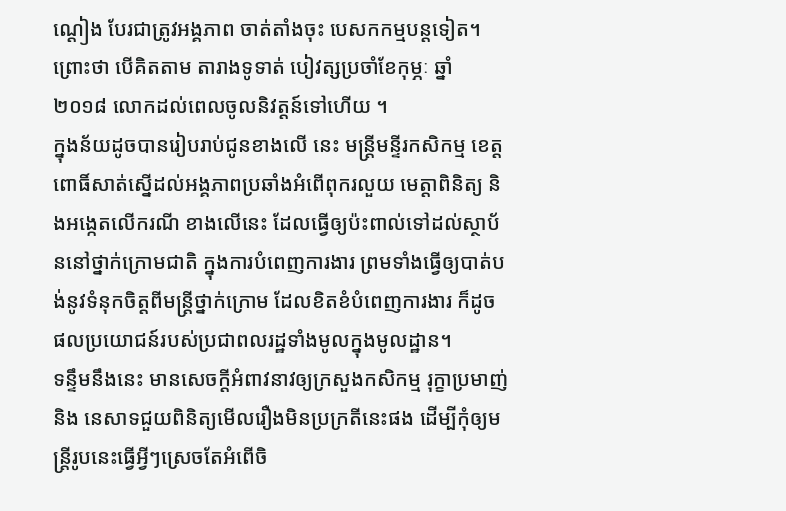ណ្ដៀង បែរជាត្រូវអង្គភាព ចាត់តាំងចុះ បេសកកម្មបន្ដទៀត។ ព្រោះថា បើគិតតាម តារាងទូទាត់ បៀវត្សប្រចាំខែកុម្ភៈ ឆ្នាំ ២០១៨ លោកដល់ពេលចូលនិវត្ដន៍ទៅហើយ ។
ក្នុងន័យដូចបានរៀបរាប់ជូនខាងលើ នេះ មន្រ្តីមន្ទីរកសិកម្ម ខេត្តពោធិ៍សាត់ស្នើដល់អង្គភាពប្រឆាំងអំពើពុករលួយ មេត្ដាពិនិត្យ និងអង្កេតលើករណី ខាងលើនេះ ដែលធ្វើឲ្យប៉ះពាល់ទៅដល់ស្ថាប័ននៅថ្នាក់ក្រោមជាតិ ក្នុងការបំពេញការងារ ព្រមទាំងធ្វើឲ្យបាត់បង់នូវទំនុកចិត្តពីមន្ដ្រីថ្នាក់ក្រោម ដែលខិតខំបំពេញការងារ ក៏ដូច ផលប្រយោជន៍របស់ប្រជាពលរដ្ឋទាំងមូលក្នុងមូលដ្ឋាន។
ទន្ទឹមនឹងនេះ មានសេចក្ដីអំពាវនាវឲ្យក្រសួងកសិកម្ម រុក្ខាប្រមាញ់ និង នេសាទជួយពិនិត្យមើលរឿងមិនប្រក្រតីនេះផង ដើម្បីកុំឲ្យមន្ដ្រីរូបនេះធ្វើអ្វីៗស្រេចតែអំពើចិ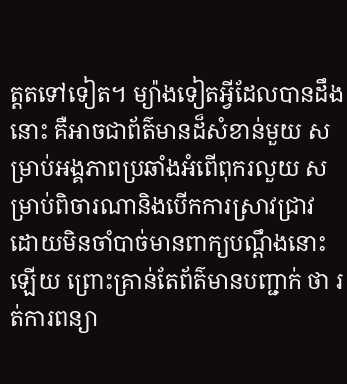ត្តតទៅទៀត។ ម្យ៉ាងទៀតអ្វីដែលបានដឹង នោះ គឺអាចជាព័ត៌មានដ៏សំខាន់មួយ សម្រាប់អង្គភាពប្រឆាំងអំពើពុករលួយ សម្រាប់ពិចារណានិងបើកការស្រាវជ្រាវ ដោយមិនចាំបាច់មានពាក្យបណ្តឹងនោះឡើយ ព្រោះគ្រាន់តែព័ត៌មានបញ្ជាក់ ថា រត់ការពន្យា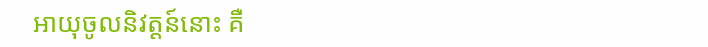អាយុចូលនិវត្តន៍នោះ គឺ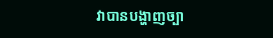វាបានបង្ហាញច្បា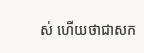ស់ ហើយថាជាសក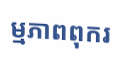ម្មភាពពុករ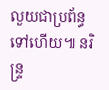លួយជាប្រព័ន្ធទៅហើយ៕ នរិន្ទ្រ